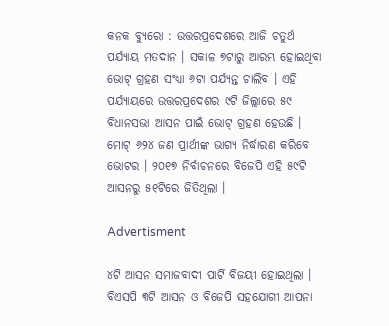କନକ ବ୍ୟୁରୋ : ଉତ୍ତରପ୍ରଦେଶରେ ଆଜି ଚତୁର୍ଥ ପର୍ଯ୍ୟାୟ ମତଦାନ । ସକାଳ ୭ଟାରୁ ଆରମ୍ଭ ହୋଇଥିବା ଭୋଟ୍ ଗ୍ରହଣ ସଂଧ୍ୟା ୬ଟା ପର୍ଯ୍ୟନ୍ତ ଚାଲିବ । ଏହି ପର୍ଯ୍ୟାୟରେ ଉତ୍ତରପ୍ରଦେଶର ୯ଟି ଜିଲ୍ଲାରେ ୫୯ ବିଧାନସଭା ଆସନ ପାଇଁ ଭୋଟ୍ ଗ୍ରହଣ ହେଉଛି । ମୋଟ୍ ୬୨୪ ଜଣ ପ୍ରାର୍ଥୀଙ୍କ ଭାଗ୍ୟ ନିର୍ଦ୍ଧାରଣ କରିବେ ଭୋଟର । ୨୦୧୭ ନିର୍ବାଚନରେ ବିଜେପି ଏହି ୫୯ଟି ଆସନରୁ ୫୧ଟିରେ ଜିତିଥିଲା ।

Advertisment

୪ଟି ଆସନ ସମାଜବାଦୀ ପାର୍ଟି ବିଜୟୀ ହୋଇଥିଲା । ବିଏସପି ୩ଟି ଆସନ ଓ ବିଜେପି ସହଯୋଗୀ ଆପନା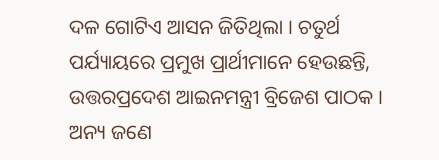ଦଳ ଗୋଟିଏ ଆସନ ଜିତିଥିଲା । ଚତୁର୍ଥ ପର୍ଯ୍ୟାୟରେ ପ୍ରମୁଖ ପ୍ରାର୍ଥୀମାନେ ହେଉଛନ୍ତି, ଉତ୍ତରପ୍ରଦେଶ ଆଇନମନ୍ତ୍ରୀ ବ୍ରିଜେଶ ପାଠକ । ଅନ୍ୟ ଜଣେ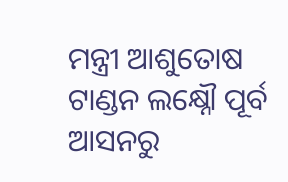ମନ୍ତ୍ରୀ ଆଶୁତୋଷ ଟାଣ୍ଡନ ଲକ୍ଷ୍ନୌ ପୂର୍ବ ଆସନରୁ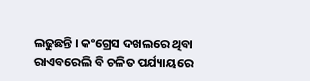ଲଢୁଛନ୍ତି । କଂଗ୍ରେସ ଦଖଲରେ ଥିବା ରାଏବରେଲି ବି ଚଳିତ ପର୍ଯ୍ୟାୟରେ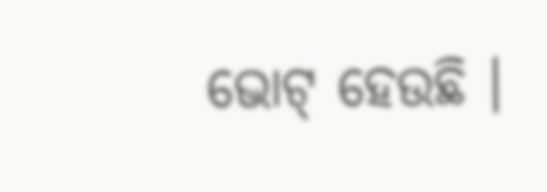ଭୋଟ୍ ହେଉଛି ।